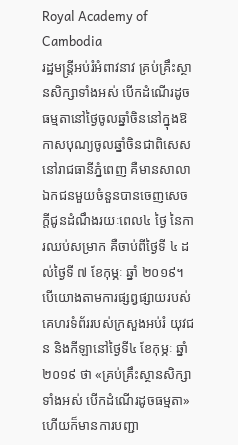Royal Academy of Cambodia
រដ្ឋមន្ត្រីអប់រំអំពាវនាវ គ្រប់គ្រឹះស្ថានសិក្សាទាំងអស់ បើកដំណើរដូចធម្មតានៅថ្ងៃចូលឆ្នាំចិននៅក្នុងឱកាសបុណ្យចូលឆ្នាំចិនជាពិសេសនៅរាជធានីភ្នំពេញ គឺមានសាលាឯកជនមួយចំនួនបានចេញសេចក្តីជូនដំណឹងរយៈពេល៤ ថ្ងៃ នៃការឈប់សម្រាក គឺចាប់ពីថ្ងៃទី ៤ ដល់ថ្ងៃទី ៧ ខែកុម្ភៈ ឆ្នាំ ២០១៩។ បើយោងតាមការផ្សព្វផ្សាយរបស់គេហរទំព័ររបស់ក្រសួងអប់រំ យុវជន និងកីឡានៅថ្ងៃទី៤ ខែកុម្ភៈ ឆ្នាំ២០១៩ ថា «គ្រប់គ្រឹះស្ថានសិក្សាទាំងអស់ បើកដំណើរដូចធម្មតា» ហើយក៏មានការបញ្ជា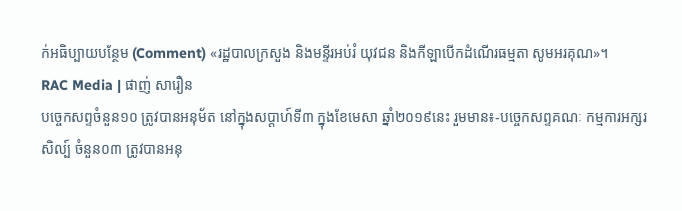ក់អធិប្បាយបន្ថែម (Comment) «រដ្ឋបាលក្រសួង និងមន្ទីរអប់រំ យុវជន និងកីឡាបើកដំណើរធម្មតា សូមអរគុណ»។
RAC Media | ផាញ់ សារឿន
បច្ចេកសព្ទចំនួន១០ ត្រូវបានអនុម័ត នៅក្នុងសប្តាហ៍ទី៣ ក្នុងខែមេសា ឆ្នាំ២០១៩នេះ រួមមាន៖-បច្ចេកសព្ទគណៈ កម្មការអក្សរសិល្ប៍ ចំនួន០៣ ត្រូវបានអនុ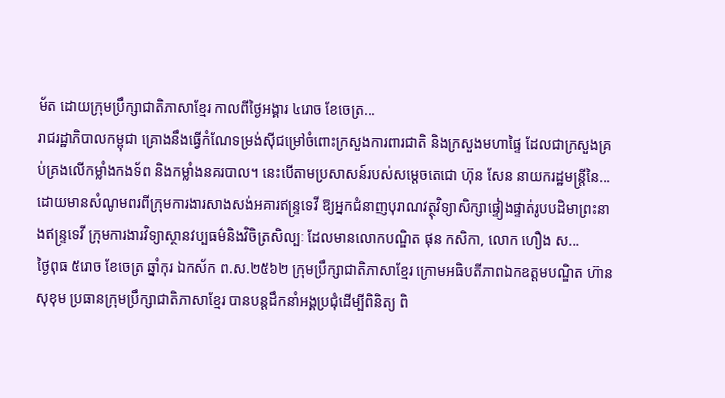ម័ត ដោយក្រុមប្រឹក្សាជាតិភាសាខ្មែរ កាលពីថ្ងៃអង្គារ ៤រោច ខែចេត្រ...
រាជរដ្ឋាភិបាលកម្ពុជា គ្រោងនឹងធ្វើកំណែទម្រង់ស៊ីជម្រៅចំពោះក្រសួងការពារជាតិ និងក្រសួងមហាផ្ទៃ ដែលជាក្រសួងគ្រប់គ្រងលើកម្លាំងកងទ័ព និងកម្លាំងនគរបាល។ នេះបើតាមប្រសាសន៍របស់សម្តេចតេជោ ហ៊ុន សែន នាយករដ្ឋមន្រ្តីនៃ...
ដោយមានសំណូមពរពីក្រុមការងារសាងសង់អគារឥន្រ្ទទេវី ឱ្យអ្នកជំនាញបុរាណវត្ថុវិទ្យាសិក្សាផ្ទៀងផ្ទាត់រូបបដិមាព្រះនាងឥន្រ្ទទេវី ក្រុមការងារវិទ្យាស្ថានវប្បធម៌និងវិចិត្រសិល្បៈ ដែលមានលោកបណ្ឌិត ផុន កសិកា, លោក ហឿង ស...
ថ្ងៃពុធ ៥រោច ខែចេត្រ ឆ្នាំកុរ ឯកស័ក ព.ស.២៥៦២ ក្រុមប្រឹក្សាជាតិភាសាខ្មែរ ក្រោមអធិបតីភាពឯកឧត្តមបណ្ឌិត ហ៊ាន សុខុម ប្រធានក្រុមប្រឹក្សាជាតិភាសាខ្មែរ បានបន្តដឹកនាំអង្គប្រជុំដេីម្បីពិនិត្យ ពិ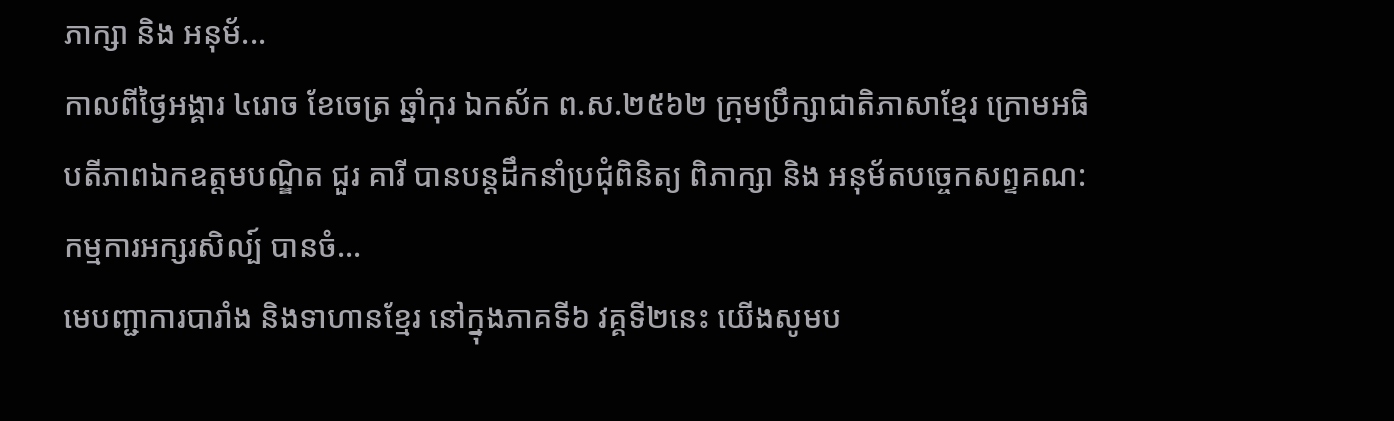ភាក្សា និង អនុម័...
កាលពីថ្ងៃអង្គារ ៤រោច ខែចេត្រ ឆ្នាំកុរ ឯកស័ក ព.ស.២៥៦២ ក្រុមប្រឹក្សាជាតិភាសាខ្មែរ ក្រោមអធិបតីភាពឯកឧត្តមបណ្ឌិត ជួរ គារី បានបន្តដឹកនាំប្រជុំពិនិត្យ ពិភាក្សា និង អនុម័តបច្ចេកសព្ទគណ:កម្មការអក្សរសិល្ប៍ បានចំ...
មេបញ្ជាការបារាំង និងទាហានខ្មែរ នៅក្នុងភាគទី៦ វគ្គទី២នេះ យើងសូមប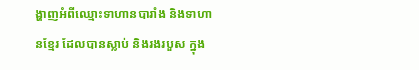ង្ហាញអំពីឈ្មោះទាហានបារាំង និងទាហានខ្មែរ ដែលបានស្លាប់ និងរងរបួស ក្នុង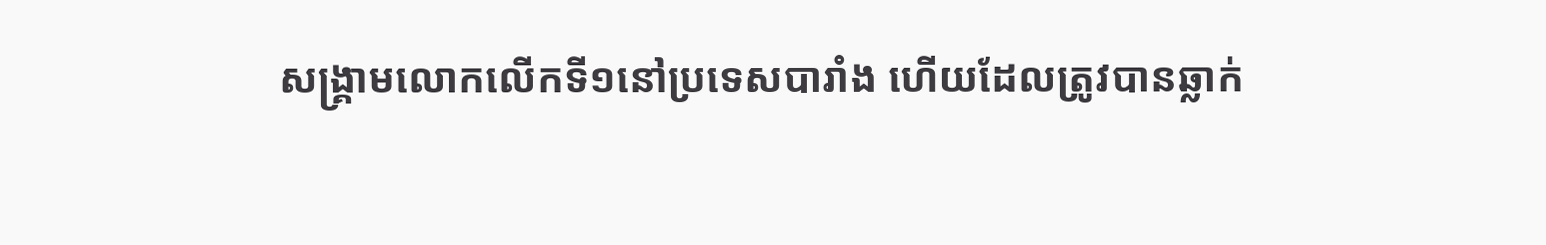សង្គ្រាមលោកលើកទី១នៅប្រទេសបារាំង ហើយដែលត្រូវបានឆ្លាក់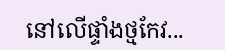នៅលើផ្ទាំងថ្មកែវ...